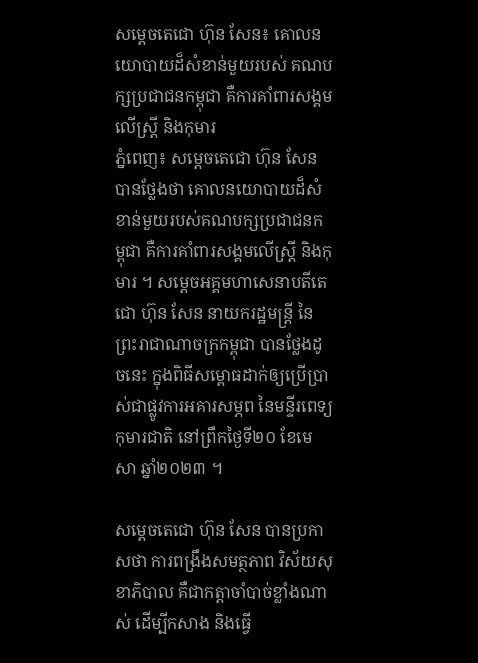សម្ដេចតេជោ ហ៊ុន សែន៖ គោលនយោបាយដ៏សំខាន់មួយរបស់ គណបក្សប្រជាជនកម្ពុជា គឺការគាំពារសង្គមលើស្រ្តី និងកុមារ
ភ្នំពេញ៖ សម្ដេចតេជោ ហ៊ុន សែន បានថ្លែងថា គោលនយោបាយដ៏សំខាន់មួយរបស់គណបក្សប្រជាជនកម្ពុជា គឺការគាំពារសង្គមលើស្រ្តី និងកុមារ ។ សម្ដេចអគ្គមហាសេនាបតីតេជោ ហ៊ុន សែន នាយករដ្ឋមន្ត្រី នៃព្រះរាជាណាចក្រកម្ពុជា បានថ្លែងដូចនេះ ក្នុងពិធីសម្ពោធដាក់ឲ្យប្រើប្រាស់ជាផ្លូវការអគារសម្ភព នៃមន្ទីរពេទ្យកុមារជាតិ នៅព្រឹកថ្ងៃទី២០ ខែមេសា ឆ្នាំ២០២៣ ។

សម្តេចតេជោ ហ៊ុន សែន បានប្រកាសថា ការពង្រឹងសមត្ថភាព វិស័យសុខាភិបាល គឺជាកត្តាចាំបាច់ខ្លាំងណាស់ ដើម្បីកសាង និងធ្វើ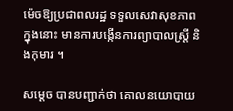ម៉េចឱ្យប្រជាពលរដ្ឋ ទទួលសេវាសុខភាព ក្នុងនោះ មានការបង្កើនការព្យាបាលស្រ្ដី និងកុមារ ។

សម្ដេច បានបញ្ជាក់ថា គោលនយោបាយ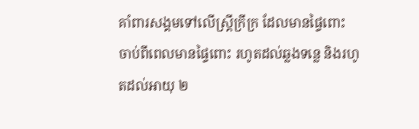គាំពារសង្គមទៅលើស្ត្រីក្រីក្រ ដែលមានផ្ទៃពោះ ចាប់ពីពេលមានផ្ទៃពោះ រហូតដល់ឆ្លងទន្លេ និងរហូតដល់អាយុ ២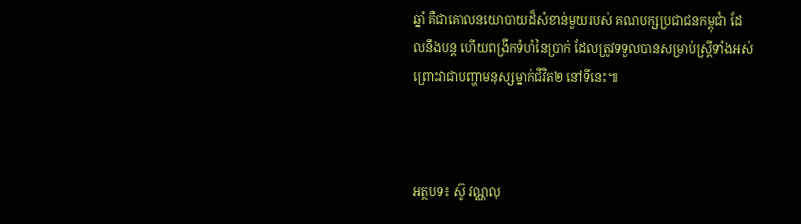ឆ្នាំ គឺជាគោលនយោបាយដ៏សំខាន់មួយរបស់ គណបក្សប្រជាជនកម្ពុជាំ ដែលនឹងបន្ត ហើយពង្រីកទំហំនៃប្រាក់ ដែលត្រូវទទួលបានសម្រាប់ស្ត្រីទាំងអស់ ព្រោះវាជាបញ្ហាមនុស្សម្នាក់ជីវិត២ នៅទីនេះ៕



អត្ថបទ៖ ស៊ូ វណ្ណលុ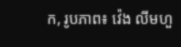ក, រូបភាព៖ វ៉េង លីមហួ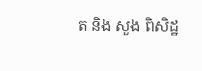ត និង សួង ពិសិដ្ឋ